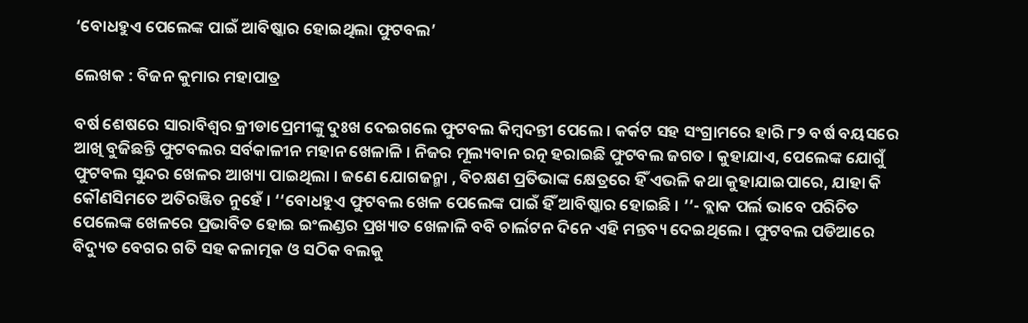‘ବୋଧହୁଏ ପେଲେଙ୍କ ପାଇଁ ଆବିଷ୍କାର ହୋଇଥିଲା ଫୁଟବଲ’

ଲେଖକ : ବିଜନ କୁମାର ମହାପାତ୍ର

ବର୍ଷ ଶେଷରେ ସାରାବିଶ୍ୱର କ୍ରୀଡାପ୍ରେମୀଙ୍କୁ ଦୁଃଖ ଦେଇଗଲେ ଫୁଟବଲ କିମ୍ବଦନ୍ତୀ ପେଲେ । କର୍କଟ ସହ ସଂଗ୍ରାମରେ ହାରି ୮୨ ବର୍ଷ ବୟସରେ ଆଖି ବୁଜିଛନ୍ତି ଫୁଟବଲର ସର୍ବକାଳୀନ ମହାନ ଖେଳାଳି । ନିଜର ମୂଲ୍ୟବାନ ରତ୍ନ ହରାଇଛି ଫୁଟବଲ ଜଗତ । କୁହାଯାଏ, ପେଲେଙ୍କ ଯୋଗୁଁ ଫୁଟବଲ ସୁନ୍ଦର ଖେଳର ଆଖ୍ୟା ପାଇଥିଲା । ଜଣେ ଯୋଗଜନ୍ମା , ବିଚକ୍ଷଣ ପ୍ରତିଭାଙ୍କ କ୍ଷେତ୍ରରେ ହିଁ ଏଭଳି କଥା କୁହାଯାଇପାରେ, ଯାହା କି କୌଣସିମତେ ଅତିରଞ୍ଜିତ ନୁହେଁ । ‘‘ବୋଧହୁଏ ଫୁଟବଲ ଖେଳ ପେଲେଙ୍କ ପାଇଁ ହିଁ ଆବିଷ୍କାର ହୋଇଛି । ’’- ବ୍ଲାକ ପର୍ଲ ଭାବେ ପରିଚିତ ପେଲେଙ୍କ ଖେଳରେ ପ୍ରଭାବିତ ହୋଇ ଇଂଲଣ୍ଡର ପ୍ରଖ୍ୟାତ ଖେଳାଳି ବବି ଚାର୍ଲଟନ ଦିନେ ଏହି ମନ୍ତବ୍ୟ ଦେଇଥିଲେ । ଫୁଟବଲ ପଡିଆରେ ବିଦ୍ୟୁତ ବେଗର ଗତି ସହ କଳାତ୍ମକ ଓ ସଠିକ ବଲକୁ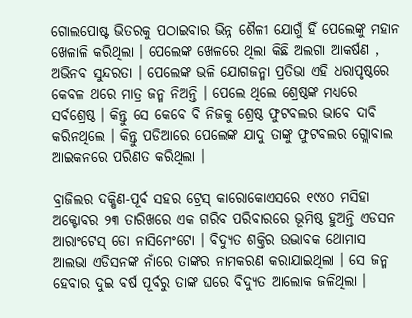ଗୋଲପୋଷ୍ଟ ଭିତରକୁ ପଠାଇବାର ଭିନ୍ନ ଶୈଳୀ ଯୋଗୁଁ ହିଁ ପେଲେଙ୍କୁ ମହାନ ଖେଳାଳି କରିଥିଲା । ପେଲେଙ୍କ ଖେଳରେ ଥିଲା କିଛି ଅଲଗା ଆକର୍ଷଣ , ଅଭିନବ ସୁନ୍ଦରତା । ପେଲେଙ୍କ ଭଳି ଯୋଗଜନ୍ମା ପ୍ରତିଭା ଏହି ଧରାପୃଷ୍ଠରେ କେବଳ ଥରେ ମାତ୍ର ଜନ୍ମ ନିଅନ୍ତି । ପେଲେ ଥିଲେ ଶ୍ରେଷ୍ଠଙ୍କ ମଧ୍ୟରେ ସର୍ବଶ୍ରେଷ୍ଠ । କିନ୍ତୁ ସେ କେବେ ବି ନିଜକୁ ଶ୍ରେଷ୍ଠ ଫୁଟବଲର ଭାବେ ଦାବି କରିନଥିଲେ । କିନ୍ତୁ ପଡିଆରେ ପେଲେଙ୍କ ଯାଦୁ ତାଙ୍କୁ ଫୁଟବଲର ଗ୍ଲୋବାଲ ଆଇକନରେ ପରିଣତ କରିଥିଲା ।

ବ୍ରାଜିଲର ଦକ୍ଷିଣ-ପୂର୍ବ ସହର ଟ୍ରେସ୍ କାରୋକୋଏସରେ ୧୯୪୦ ମସିହା ଅକ୍ଟୋବର ୨୩ ତାରିଖରେ ଏକ ଗରିବ ପରିବାରରେ ଭୂମିଷ୍ଠ ହୁଅନ୍ତି ଏଡସନ ଆରାଂଟେସ୍ ଡୋ ନାସିମେଂଟୋ । ବିଦ୍ୟୁତ ଶକ୍ତିର ଉଦ୍ଭାବକ ଥୋମାସ ଆଲଭା ଏଡିସନଙ୍କ ନାଁରେ ତାଙ୍କର ନାମକରଣ କରାଯାଇଥିଲା । ସେ ଜନ୍ମ ହେବାର ଦୁଇ ବର୍ଷ ପୂର୍ବରୁ ତାଙ୍କ ଘରେ ବିଦ୍ୟୁତ ଆଲୋକ ଜଳିଥିଲା ।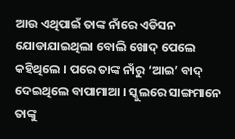ଆଉ ଏଥିପାଇଁ ତାଙ୍କ ନାଁରେ ଏଡିସନ ଯୋଡାଯାଇଥିଲା ବୋଲି ଖୋଦ୍ ପେଲେ କହିଥିଲେ । ପରେ ତାଙ୍କ ନାଁରୁ ‘ଆଇ’ ବାଦ୍ ଦେଇଥିଲେ ବାପାମାଆ । ସ୍କୁଲରେ ସାଙ୍ଗମାନେ ତାଙ୍କୁ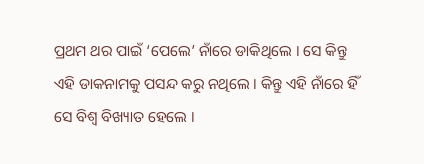ପ୍ରଥମ ଥର ପାଇଁ ‘ପେଲେ’ ନାଁରେ ଡାକିଥିଲେ । ସେ କିନ୍ତୁ ଏହି ଡାକନାମକୁ ପସନ୍ଦ କରୁ ନଥିଲେ । କିନ୍ତୁ ଏହି ନାଁରେ ହିଁ ସେ ବିଶ୍ୱ ବିଖ୍ୟାତ ହେଲେ ।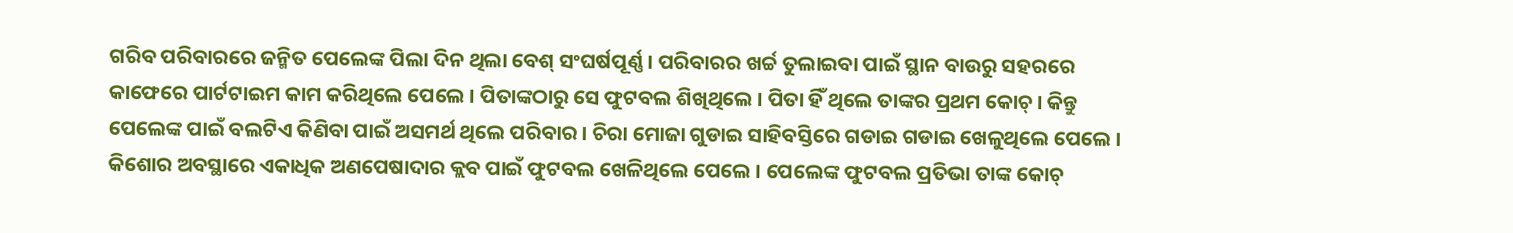ଗରିବ ପରିବାରରେ ଜନ୍ମିତ ପେଲେଙ୍କ ପିଲା ଦିନ ଥିଲା ବେଶ୍ ସଂଘର୍ଷପୂର୍ଣ୍ଣ । ପରିବାରର ଖର୍ଚ୍ଚ ତୁଲାଇବା ପାଇଁ ସ୍ଥାନ ବାଉରୁ ସହରରେ କାଫେରେ ପାର୍ଟଟାଇମ କାମ କରିଥିଲେ ପେଲେ । ପିତାଙ୍କଠାରୁ ସେ ଫୁଟବଲ ଶିଖିଥିଲେ । ପିତା ହିଁ ଥିଲେ ତାଙ୍କର ପ୍ରଥମ କୋଚ୍ । କିନ୍ତୁ ପେଲେଙ୍କ ପାଇଁ ବଲଟିଏ କିଣିବା ପାଇଁ ଅସମର୍ଥ ଥିଲେ ପରିବାର । ଚିରା ମୋଜା ଗୁଡାଇ ସାହିବସ୍ତିରେ ଗଡାଇ ଗଡାଇ ଖେଳୁଥିଲେ ପେଲେ । କିଶୋର ଅବସ୍ଥାରେ ଏକାଧିକ ଅଣପେଷାଦାର କ୍ଲବ ପାଇଁ ଫୁଟବଲ ଖେଳିଥିଲେ ପେଲେ । ପେଲେଙ୍କ ଫୁଟବଲ ପ୍ରତିଭା ତାଙ୍କ କୋଚ୍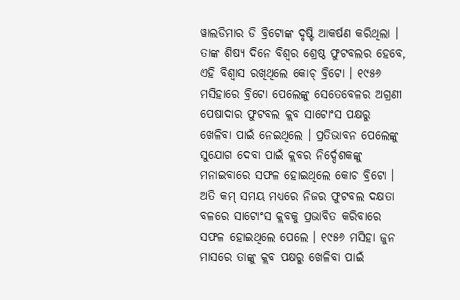ୱାଲଡିମାର ଡି ବ୍ରିଟୋଙ୍କ ଦୃଷ୍ଟି ଆକର୍ଷଣ କରିଥିଲା । ତାଙ୍କ ଶିଷ୍ୟ ଦିନେ ବିଶ୍ୱର ଶ୍ରେଷ୍ଠ ଫୁଟବଲର ହେବେ, ଏହି ବିଶ୍ୱାସ ରଖିଥିଲେ କୋଚ୍ ବ୍ରିଟୋ । ୧୯୫୬ ମସିହାରେ ବ୍ରିଟୋ ପେଲେଙ୍କୁ ସେତେବେଳର ଅଗ୍ରଣୀ ପେଷାଦାର ଫୁଟବଲ କ୍ଲବ ସାଟୋଂସ ପକ୍ଷରୁ ଖେଳିବା ପାଇଁ ନେଇଥିଲେ । ପ୍ରତିଭାବନ ପେଲେଙ୍କୁ ସୁଯୋଗ ଦେବା ପାଇଁ କ୍ଲବର ନିର୍ଦ୍ଦେଶକଙ୍କୁ ମନାଇବାରେ ସଫଳ ହୋଇଥିଲେ କୋଚ ବ୍ରିଟୋ । ଅତି କମ୍ ସମୟ ମଧ୍ୟରେ ନିଜର ଫୁଟବଲ ଦକ୍ଷତା ବଳରେ ସାଟୋଂସ କ୍ଲବକୁ ପ୍ରଭାବିତ କରିବାରେ ସଫଳ ହୋଇଥିଲେ ପେଲେ । ୧୯୫୬ ମସିହା ଜୁନ ମାସରେ ତାଙ୍କୁ କ୍ଲବ ପକ୍ଷରୁ ଖେଳିବା ପାଇଁ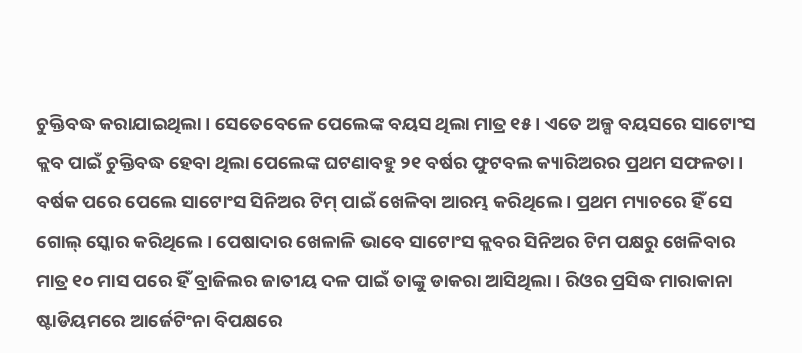ଚୁକ୍ତିବଦ୍ଧ କରାଯାଇଥିଲା । ସେତେବେଳେ ପେଲେଙ୍କ ବୟସ ଥିଲା ମାତ୍ର ୧୫ । ଏତେ ଅଳ୍ପ ବୟସରେ ସାଟୋଂସ କ୍ଲବ ପାଇଁ ଚୁକ୍ତିବଦ୍ଧ ହେବା ଥିଲା ପେଲେଙ୍କ ଘଟଣାବହୁ ୨୧ ବର୍ଷର ଫୁଟବଲ କ୍ୟାରିଅରର ପ୍ରଥମ ସଫଳତା । ବର୍ଷକ ପରେ ପେଲେ ସାଟୋଂସ ସିନିଅର ଟିମ୍ ପାଇଁ ଖେଳିବା ଆରମ୍ଭ କରିଥିଲେ । ପ୍ରଥମ ମ୍ୟାଚରେ ହିଁ ସେ ଗୋଲ୍ ସ୍କୋର କରିଥିଲେ । ପେଷାଦାର ଖେଳାଳି ଭାବେ ସାଟୋଂସ କ୍ଲବର ସିନିଅର ଟିମ ପକ୍ଷରୁ ଖେଳିବାର ମାତ୍ର ୧୦ ମାସ ପରେ ହିଁ ବ୍ରାଜିଲର ଜାତୀୟ ଦଳ ପାଇଁ ତାଙ୍କୁ ଡାକରା ଆସିଥିଲା । ରିଓର ପ୍ରସିଦ୍ଧ ମାରାକାନା ଷ୍ଟାଡିୟମରେ ଆର୍ଜେଟିଂନା ବିପକ୍ଷରେ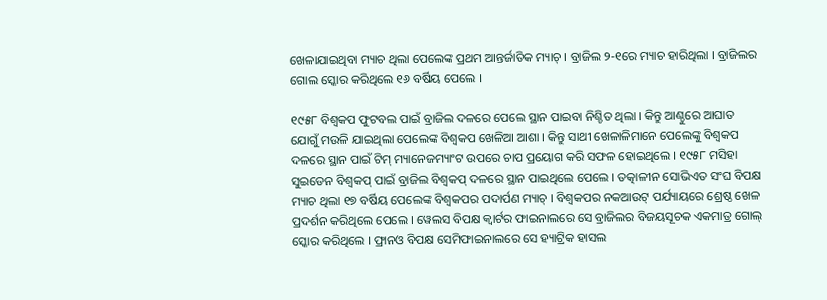ଖେଳାଯାଇଥିବା ମ୍ୟାଚ ଥିଲା ପେଲେଙ୍କ ପ୍ରଥମ ଆନ୍ତର୍ଜାତିକ ମ୍ୟାଚ୍ । ବ୍ରାଜିଲ ୨-୧ରେ ମ୍ୟାଚ ହାରିଥିଲା । ବ୍ରାଜିଲର ଗୋଲ ସ୍କୋର କରିଥିଲେ ୧୬ ବର୍ଷିୟ ପେଲେ ।

୧୯୫୮ ବିଶ୍ୱକପ ଫୁଟବଲ ପାଇଁ ବ୍ରାଜିଲ ଦଳରେ ପେଲେ ସ୍ଥାନ ପାଇବା ନିଶ୍ଚିତ ଥିଲା । କିନ୍ତୁ ଆଣ୍ଠୁରେ ଆଘାତ ଯୋଗୁଁ ମଉଳି ଯାଇଥିଲା ପେଲେଙ୍କ ବିଶ୍ୱକପ ଖେଳିଆ ଆଶା । କିନ୍ତୁ ସାଥୀ ଖେଳାଳିମାନେ ପେଲେଙ୍କୁ ବିଶ୍ୱକପ ଦଳରେ ସ୍ଥାନ ପାଇଁ ଟିମ୍ ମ୍ୟାନେଜମ୍ୟାଂଟ ଉପରେ ଚାପ ପ୍ରୟୋଗ କରି ସଫଳ ହୋଇଥିଲେ । ୧୯୫୮ ମସିହା ସୁଇଡେନ ବିଶ୍ୱକପ୍ ପାଇଁ ବ୍ରାଜିଲ ବିଶ୍ୱକପ୍ ଦଳରେ ସ୍ଥାନ ପାଇଥିଲେ ପେଲେ । ତତ୍କାଳୀନ ସୋଭିଏତ ସଂଘ ବିପକ୍ଷ ମ୍ୟାଚ ଥିଲା ୧୭ ବର୍ଷିୟ ପେଲେଙ୍କ ବିଶ୍ୱକପର ପଦାର୍ପଣ ମ୍ୟାଚ୍ । ବିଶ୍ୱକପର ନକଆଉଟ୍ ପର୍ଯ୍ୟାୟରେ ଶ୍ରେଷ୍ଠ ଖେଳ ପ୍ରଦର୍ଶନ କରିଥିଲେ ପେଲେ । ୱେଲସ ବିପକ୍ଷ କ୍ୱାର୍ଟର ଫାଇନାଲରେ ସେ ବ୍ରାଜିଲର ବିଜୟସୂଚକ ଏକମାତ୍ର ଗୋଲ୍ ସ୍କୋର କରିଥିଲେ । ଫ୍ରାନଓ ବିପକ୍ଷ ସେମିଫାଇନାଲରେ ସେ ହ୍ୟାଟ୍ରିକ ହାସଲ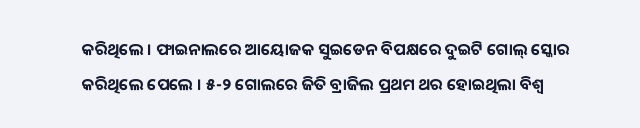କରିଥିଲେ । ଫାଇନାଲରେ ଆୟୋଜକ ସୁଇଡେନ ବିପକ୍ଷରେ ଦୁଇଟି ଗୋଲ୍ ସ୍କୋର କରିଥିଲେ ପେଲେ । ୫-୨ ଗୋଲରେ ଜିତି ବ୍ରାଜିଲ ପ୍ରଥମ ଥର ହୋଇଥିଲା ବିଶ୍ୱ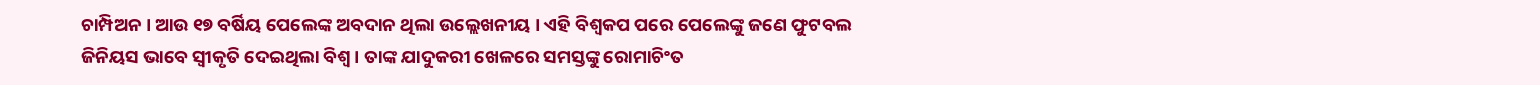ଚାମ୍ପିଅନ । ଆଉ ୧୭ ବର୍ଷିୟ ପେଲେଙ୍କ ଅବଦାନ ଥିଲା ଉଲ୍ଲେଖନୀୟ । ଏହି ବିଶ୍ୱକପ ପରେ ପେଲେଙ୍କୁ ଜଣେ ଫୁଟବଲ ଜିନିୟସ ଭାବେ ସ୍ୱୀକୃତି ଦେଇଥିଲା ବିଶ୍ୱ । ତାଙ୍କ ଯାଦୁକରୀ ଖେଳରେ ସମସ୍ତଙ୍କୁ ରୋମାଚିଂତ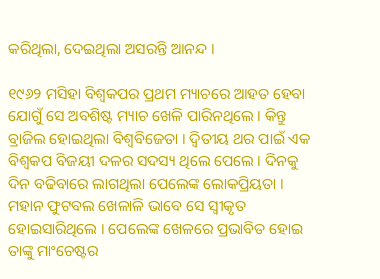କରିଥିଲା, ଦେଇଥିଲା ଅସରନ୍ତି ଆନନ୍ଦ ।

୧୯୬୨ ମସିହା ବିଶ୍ୱକପର ପ୍ରଥମ ମ୍ୟାଚରେ ଆହତ ହେବା ଯୋଗୁଁ ସେ ଅବଶିଷ୍ଟ ମ୍ୟାଚ ଖେଳି ପାରିନଥିଲେ । କିନ୍ତୁ ବ୍ରାଜିଲ ହୋଇଥିଲା ବିଶ୍ୱବିଜେତା । ଦ୍ୱିତୀୟ ଥର ପାଇଁ ଏକ ବିଶ୍ୱକପ ବିଜୟୀ ଦଳର ସଦସ୍ୟ ଥିଲେ ପେଲେ । ଦିନକୁ ଦିନ ବଢିବାରେ ଲାଗଥିଲା ପେଲେଙ୍କ ଲୋକପ୍ରିୟତା । ମହାନ ଫୁଟବଲ ଖେଳାଳି ଭାବେ ସେ ସ୍ୱୀକୃତ ହୋଇସାରିଥିଲେ । ପେଲେଙ୍କ ଖେଳରେ ପ୍ରଭାବିତ ହୋଇ ତାଙ୍କୁ ମାଂଚେଷ୍ଟର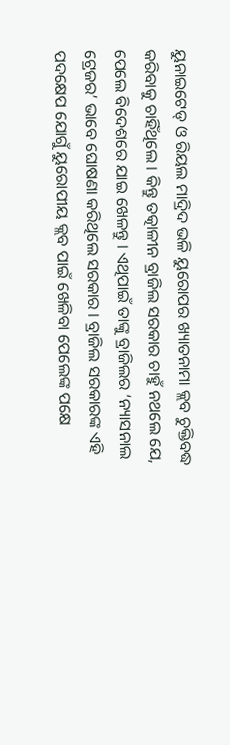ୟୁନାଇଟେଡ୍ ଓ ରିୟଲ ମାଦ୍ରିଦ ଭଳି ୟୁରୋପର ଖ୍ୟାତନାମା କ୍ଲବ ଚୁକ୍ତିବଦ୍ଧ କରିବାକୁ ଚାହିଁଥିଲେ । କିନ୍ତୁ ତତ୍କାଳୀନ ବ୍ରାଜିଲ ସରକାର ଚାହୁଁ ନଥଲେ ଯେ, ପେଲେ ବିଦେଶରେ ଯାଇ ଖେଳନ୍ତୁ । ଏଥିପାଇଁ ତାଙ୍କୁ ବ୍ରାଜିଲର ‘ନ୍ୟାସନାଲ ଟ୍ରେଜର’ ଭାବେ ଘୋଷଣା କରିଥିଲେ ସରକାର । ବ୍ରାଜିଲ ସରକାରଙ୍କ ଏହି ପଦକ୍ଷେପ ଯୋଗୁଁ ୟୁରୋପୀୟ କ୍ଲବ ପାଇଁ ଖେଳିବା ପେଲେଙ୍କ ପକ୍ଷେ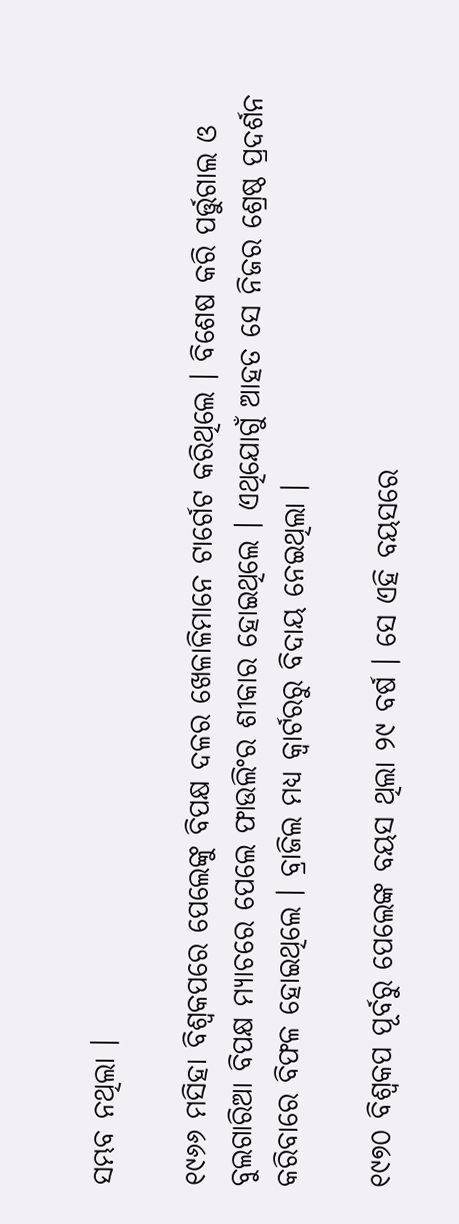ସମ୍ଭବ ନଥିଲା ।

୧୯୬୬ ମସିହା ବିଶ୍ୱକପରେ ପେଲେଙ୍କୁ ବିପକ୍ଷ ଦଳର ଖେଳାଳିମାନେ ଟାର୍ଗେଟ କରିଥିଲେ । ବିଶେଷ କରି ପର୍ତ୍ତୁଗାଲ ଓ ବୁଲଗାରିଆ ବିପକ୍ଷ ମ୍ୟାଚରେ ପେଲେ ଫାଉଲିଂର ଶୀକାର ହୋଇଥିଲେ । ଏଥିଯୋଗୁଁ ଆହତ ସେ ନିଜର ଶ୍ରେଷ୍ଠ ପ୍ରଦର୍ଶନ କରିବାରେ ବିଫଳ ହୋଇଥିଲେ । ବ୍ରାଜିଲ ମଧ୍ୟ କ୍ୱାର୍ଟରରୁ ବିଦାୟ ନେଇଥିଲା ।

୧୯୭୦ ବିଶ୍ୱକପ ପୂର୍ବରୁ ପେଲେଙ୍କ ବୟସ ଥିଲା ୨୯ ବର୍ଷ । ସେ ଏହି ବୟସରେ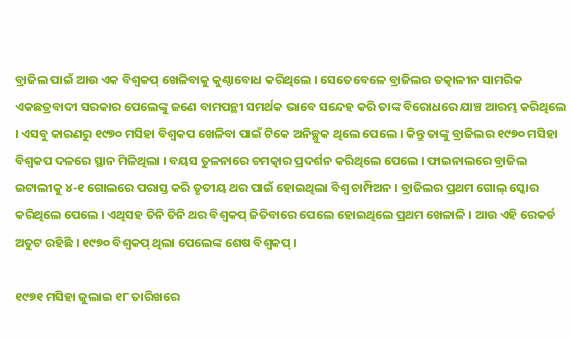ବ୍ରାଜିଲ ପାଇଁ ଆଉ ଏକ ବିଶ୍ୱକପ୍ ଖେଳିବାକୁ କୁଣ୍ଠାବୋଧ କରିଥିଲେ । ସେତେବେଳେ ବ୍ରାଜିଲର ତତ୍କାଳୀନ ସାମରିକ ଏକଛତ୍ରବାଦୀ ସରକାର ପେଲେଙ୍କୁ ଜଣେ ବାମପନ୍ଥୀ ସମର୍ଥକ ଭାବେ ସନ୍ଦେହ କରି ତାଙ୍କ ବିରୋଧରେ ଯାଞ୍ଚ ଆରମ୍ଭ କରିଥିଲେ । ଏସବୁ କାରଣରୁ ୧୯୭୦ ମସିହା ବିଶ୍ୱକପ ଖେଳିବା ପାଇଁ ଟିକେ ଅନିଚ୍ଛୁକ ଥିଲେ ପେଲେ । କିନ୍ତୁ ତାଙ୍କୁ ବ୍ରାଜିଲର ୧୯୭୦ ମସିହା ବିଶ୍ୱକପ ଦଳରେ ସ୍ଥାନ ମିଳିଥିଲା । ବୟସ ତୁଳନାରେ ଚମତ୍କାର ପ୍ରଦର୍ଶନ କରିଥିଲେ ପେଲେ । ଫାଇନାଲରେ ବ୍ରାଜିଲ ଇଟାଲୀକୁ ୪-୧ ଗୋଲରେ ପରାସ୍ତ କରି ତୃତୀୟ ଥର ପାଇଁ ହୋଇଥିଲା ବିଶ୍ୱ ଚାମ୍ପିଅନ । ବ୍ରାଜିଲର ପ୍ରଥମ ଗୋଲ୍ ସ୍କୋର କରିଥିଲେ ପେଲେ । ଏଥିସହ ତିନି ତିନି ଥର ବିଶ୍ୱକପ୍ ଜିତିବାରେ ପେଲେ ହୋଇଥିଲେ ପ୍ରଥମ ଖେଳାଳି । ଆଉ ଏହି ରେକର୍ଡ ଅତୁଟ ରହିଛି । ୧୯୭୦ ବିଶ୍ୱକପ୍ ଥିଲା ପେଲେଙ୍କ ଶେଷ ବିଶ୍ୱକପ୍ ।

୧୯୭୧ ମସିହା ଜୁଲାଇ ୧୮ ତାରିଖରେ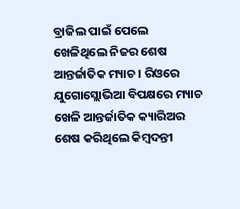ବ୍ରାଜିଲ ପାଇଁ ପେଲେ ଖେଳିଥିଲେ ନିଜର ଶେଷ ଆନ୍ତର୍ଜାତିକ ମ୍ୟାଚ । ରିଓରେ ଯୁଗୋସ୍ଲୋଭିଆ ବିପକ୍ଷରେ ମ୍ୟାଚ ଖେଳି ଆନ୍ତର୍ଜାତିକ କ୍ୟାରିଅର ଶେଷ କରିଥିଲେ କିମ୍ବଦନ୍ତୀ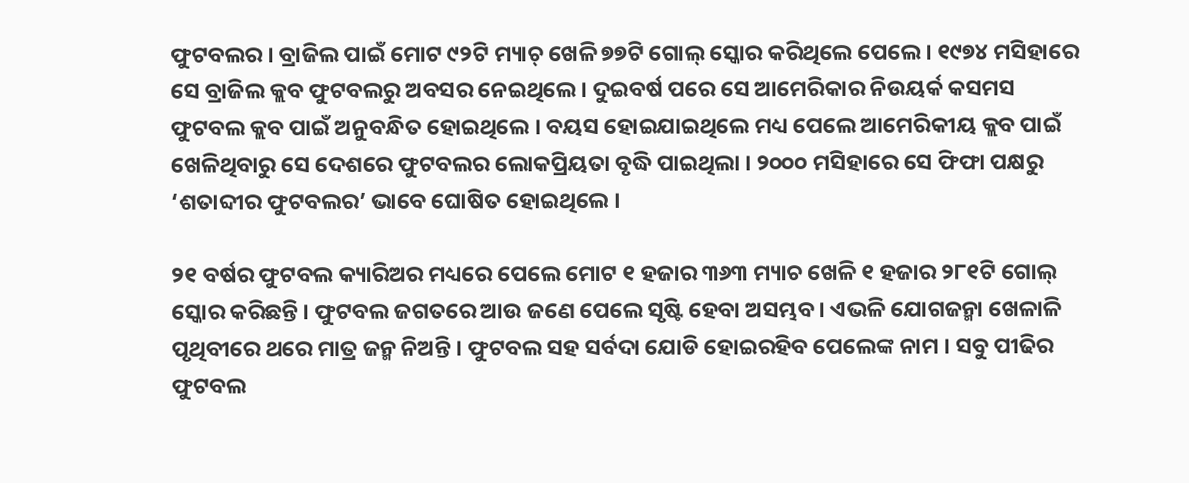ଫୁଟବଲର । ବ୍ରାଜିଲ ପାଇଁ ମୋଟ ୯୨ଟି ମ୍ୟାଚ୍ ଖେଳି ୭୭ଟି ଗୋଲ୍ ସ୍କୋର କରିଥିଲେ ପେଲେ । ୧୯୭୪ ମସିହାରେ ସେ ବ୍ରାଜିଲ କ୍ଲବ ଫୁଟବଲରୁ ଅବସର ନେଇଥିଲେ । ଦୁଇବର୍ଷ ପରେ ସେ ଆମେରିକାର ନିଉୟର୍କ କସମସ ଫୁଟବଲ କ୍ଲବ ପାଇଁ ଅନୁବନ୍ଧିତ ହୋଇଥିଲେ । ବୟସ ହୋଇଯାଇଥିଲେ ମଧ୍ୟ ପେଲେ ଆମେରିକୀୟ କ୍ଲବ ପାଇଁ ଖେଳିଥିବାରୁ ସେ ଦେଶରେ ଫୁଟବଲର ଲୋକପ୍ରିୟତା ବୃଦ୍ଧି ପାଇଥିଲା । ୨୦୦୦ ମସିହାରେ ସେ ଫିଫା ପକ୍ଷରୁ ‘ଶତାବ୍ଦୀର ଫୁଟବଲର’ ଭାବେ ଘୋଷିତ ହୋଇଥିଲେ ।

୨୧ ବର୍ଷର ଫୁଟବଲ କ୍ୟାରିଅର ମଧ୍ୟରେ ପେଲେ ମୋଟ ୧ ହଜାର ୩୬୩ ମ୍ୟାଚ ଖେଳି ୧ ହଜାର ୨୮୧ଟି ଗୋଲ୍ ସ୍କୋର କରିଛନ୍ତି । ଫୁଟବଲ ଜଗତରେ ଆଉ ଜଣେ ପେଲେ ସୃଷ୍ଟି ହେବା ଅସମ୍ଭବ । ଏଭଳି ଯୋଗଜନ୍ମା ଖେଳାଳି ପୃଥିବୀରେ ଥରେ ମାତ୍ର ଜନ୍ମ ନିଅନ୍ତି । ଫୁଟବଲ ସହ ସର୍ବଦା ଯୋଡି ହୋଇରହିବ ପେଲେଙ୍କ ନାମ । ସବୁ ପୀଢିର ଫୁଟବଲ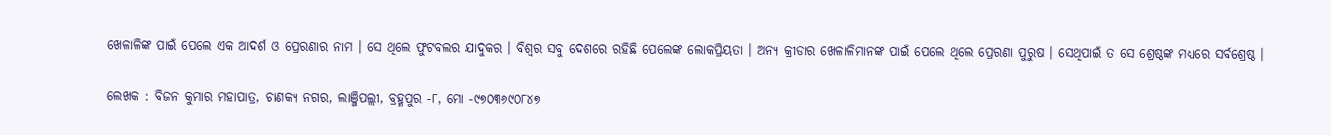ଖେଳାଳିଙ୍କ ପାଇଁ ପେଲେ ଏକ ଆଦର୍ଶ ଓ ପ୍ରେରଣାର ନାମ । ସେ ଥିଲେ ଫୁଟବଲର ଯାଦୁକର । ବିଶ୍ୱର ସବୁ ଦେଶରେ ରହିଛି ପେଲେଙ୍କ ଲୋକପ୍ରିୟତା । ଅନ୍ୟ କ୍ରୀଡାର ଖେଳାଳିମାନଙ୍କ ପାଇଁ ପେଲେ ଥିଲେ ପ୍ରେରଣା ପୁରୁଷ । ସେଥିପାଇଁ ତ ସେ ଶ୍ରେଷ୍ଠଙ୍କ ମଧ୍ୟରେ ସର୍ବଶ୍ରେଷ୍ଠ ।

ଲେଖକ : ବିଜନ କୁମାର ମହାପାତ୍ର, ଚାଣକ୍ୟ ନଗର, ଲାଞ୍ଜିପଲ୍ଲୀ, ବ୍ରହ୍ମପୁର -୮, ମୋ -୯୭୦୩୬୯୦୮୪୭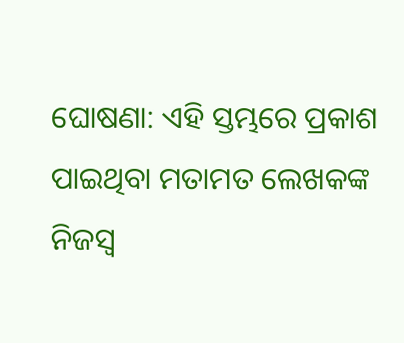ଘୋଷଣା: ଏହି ସ୍ତମ୍ଭରେ ପ୍ରକାଶ ପାଇଥିବା ମତାମତ ଲେଖକଙ୍କ ନିଜସ୍ବ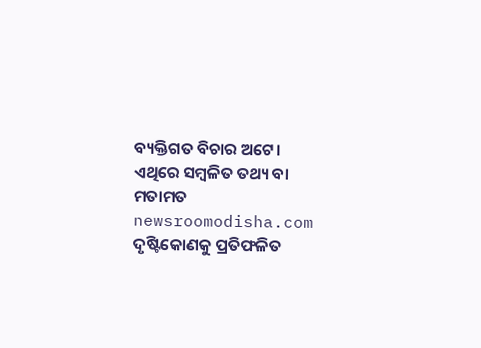ବ୍ୟକ୍ତିଗତ ବିଚାର ଅଟେ। ଏଥିରେ ସମ୍ବଳିତ ତଥ୍ୟ ବା ମତାମତ newsroomodisha.com ଦୃଷ୍ଟିକୋଣକୁ ପ୍ରତିଫଳିତ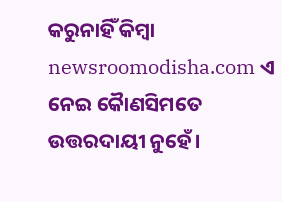କରୁନାହିଁ କିମ୍ଵା newsroomodisha.com ଏ ନେଇ କୈାଣସିମତେ ଉତ୍ତରଦାୟୀ ନୁହେଁ।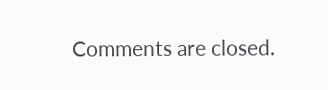Comments are closed.